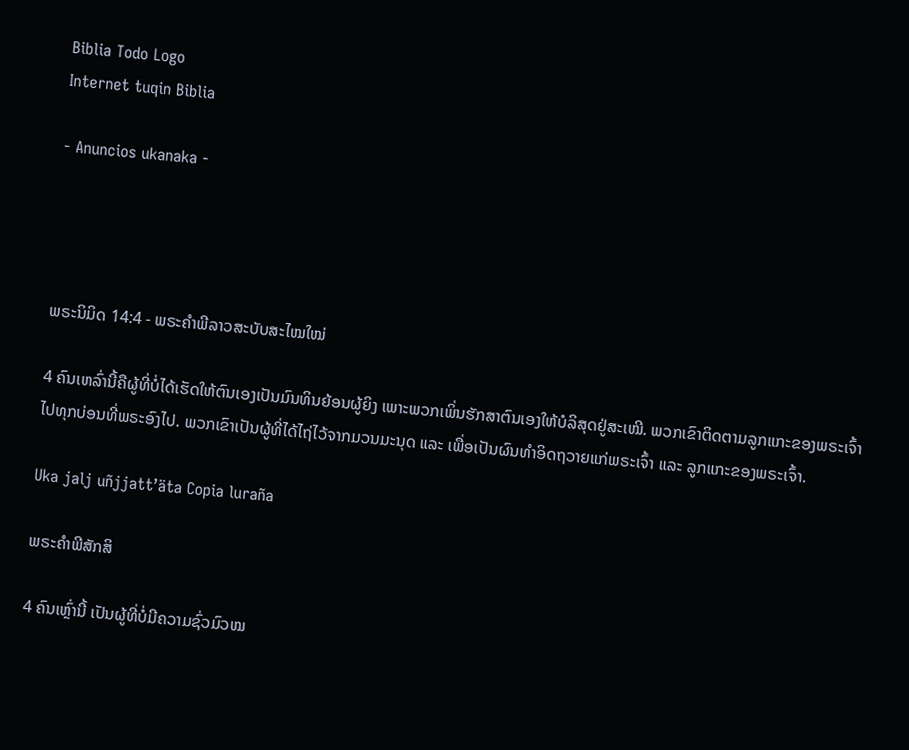Biblia Todo Logo
Internet tuqin Biblia

- Anuncios ukanaka -




ພຣະນິມິດ 14:4 - ພຣະຄຳພີລາວສະບັບສະໄໝໃໝ່

4 ຄົນເຫລົ່ານີ້ຄືຜູ້ທີ່ບໍ່ໄດ້ເຮັດໃຫ້ຕົນເອງເປັນມົນທິນຍ້ອນຜູ້ຍິງ ເພາະພວກເພິ່ນຮັກສາຕົນເອງໃຫ້ບໍລິສຸດຢູ່ສະເໝີ. ພວກເຂົາຕິດຕາມລູກແກະຂອງພຣະເຈົ້າໄປທຸກບ່ອນທີ່ພຣະອົງໄປ. ພວກເຂົາເປັນຜູ້ທີ່ໄດ້ໄຖ່ໄວ້ຈາກມວນມະນຸດ ແລະ ເພື່ອເປັນຜົນທຳອິດຖວາຍແກ່ພຣະເຈົ້າ ແລະ ລູກແກະຂອງພຣະເຈົ້າ.

Uka jalj uñjjattʼäta Copia luraña

ພຣະຄຳພີສັກສິ

4 ຄົນເຫຼົ່ານີ້ ເປັນຜູ້ທີ່ບໍ່ມີຄວາມຊົ່ວມົວໝ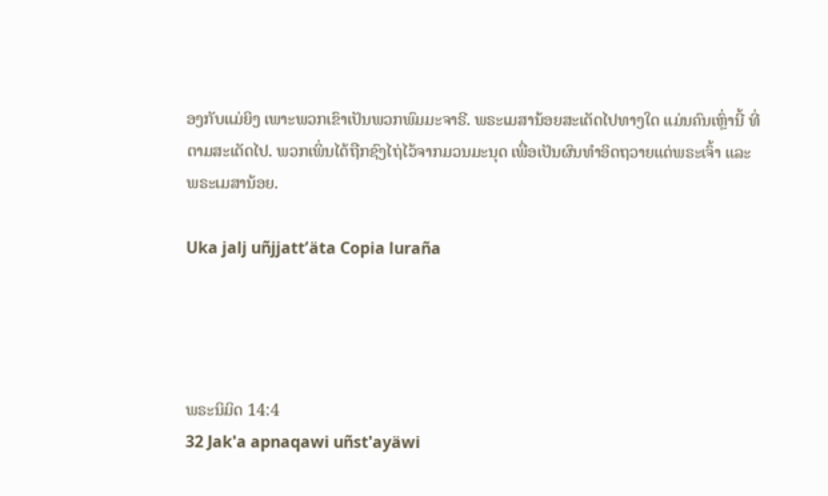ອງກັບແມ່ຍິງ ເພາະພວກເຂົາເປັນພວກພົມມະຈາຣີ. ພຣະເມສານ້ອຍສະເດັດໄປທາງໃດ ແມ່ນຄົນເຫຼົ່ານີ້ ທີ່ຕາມສະເດັດໄປ. ພວກເພິ່ນໄດ້ຖືກຊົງໄຖ່ໄວ້ຈາກມວນມະນຸດ ເພື່ອເປັນຜົນທໍາອິດຖວາຍແດ່ພຣະເຈົ້າ ແລະພຣະເມສານ້ອຍ.

Uka jalj uñjjattʼäta Copia luraña




ພຣະນິມິດ 14:4
32 Jak'a apnaqawi uñst'ayäwi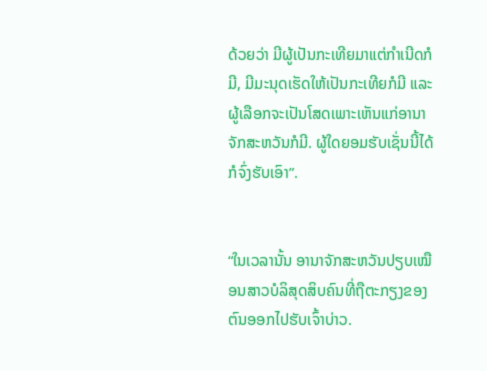ດ້ວຍວ່າ ມີຜູ້ເປັນກະເທີຍມາແຕ່ກຳເນີດກໍມີ, ມີມະນຸດເຮັດໃຫ້ເປັນກະເທີຍກໍມີ ແລະ ຜູ້ເລືອກຈະເປັນໂສດເພາະເຫັນແກ່ອານາຈັກສະຫວັນກໍມີ. ຜູ້ໃດຍອມຮັບເຊັ່ນນີ້ໄດ້ກໍຈົ່ງຮັບເອົາ”.


“ໃນເວລານັ້ນ ອານາຈັກສະຫວັນປຽບເໝືອນສາວບໍລິສຸດສິບຄົນທີ່ຖືຕະກຽງຂອງຕົນອອກໄປຮັບເຈົ້າບ່າວ.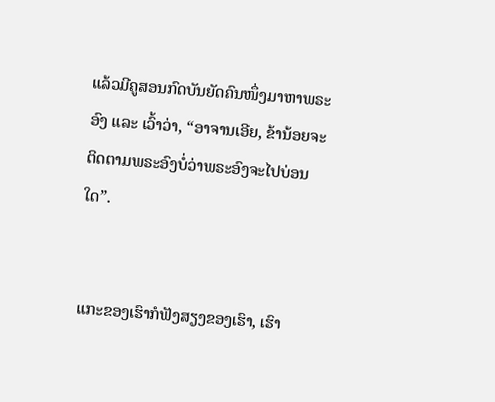ແລ້ວມີຄູສອນກົດບັນຍັດຄົນໜຶ່ງມາຫາພຣະອົງ ແລະ ເວົ້າວ່າ, “ອາຈານເອີຍ, ຂ້ານ້ອຍຈະຕິດຕາມພຣະອົງບໍ່ວ່າພຣະອົງຈະໄປບ່ອນໃດ”.


ແກະຂອງເຮົາກໍຟັງສຽງຂອງເຮົາ, ເຮົາ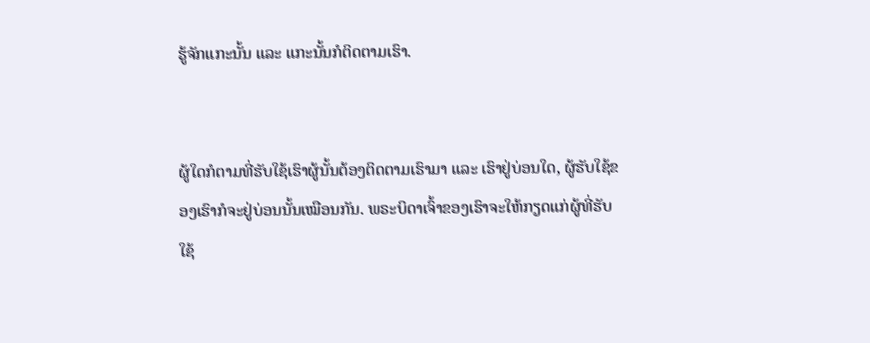ຮູ້ຈັກແກະນັ້ນ ແລະ ແກະນັ້ນກໍຕິດຕາມເຮົາ.


ຜູ້ໃດກໍຕາມທີ່ຮັບໃຊ້ເຮົາຜູ້ນັ້ນຕ້ອງຕິດຕາມເຮົາມາ ແລະ ເຮົາຢູ່ບ່ອນໃດ, ຜູ້ຮັບໃຊ້ຂອງເຮົາກໍຈະຢູ່ບ່ອນນັ້ນເໝືອນກັນ. ພຣະບິດາເຈົ້າຂອງເຮົາຈະໃຫ້ກຽດແກ່ຜູ້ທີ່ຮັບໃຊ້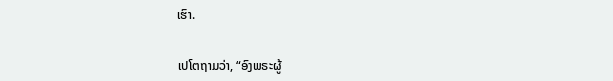ເຮົາ.


ເປໂຕຖາມວ່າ, “ອົງພຣະຜູ້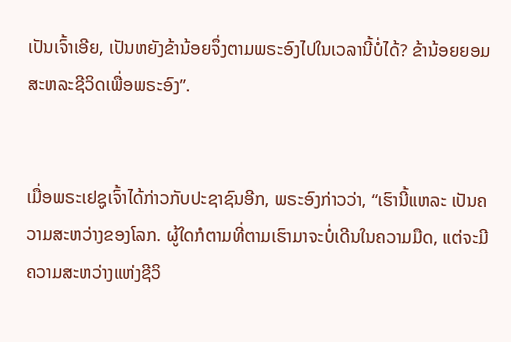ເປັນເຈົ້າເອີຍ, ເປັນຫຍັງຂ້ານ້ອຍຈຶ່ງຕາມພຣະອົງໄປໃນເວລານີ້ບໍ່ໄດ້? ຂ້ານ້ອຍຍອມສະຫລະຊີວິດເພື່ອພຣະອົງ”.


ເມື່ອພຣະເຢຊູເຈົ້າໄດ້ກ່າວກັບປະຊາຊົນອີກ, ພຣະອົງກ່າວວ່າ, “ເຮົານີ້ແຫລະ ເປັນຄວາມສະຫວ່າງຂອງໂລກ. ຜູ້ໃດກໍຕາມທີ່ຕາມເຮົາມາຈະບໍ່ເດີນໃນຄວາມມືດ, ແຕ່ຈະມີຄວາມສະຫວ່າງແຫ່ງຊີວິ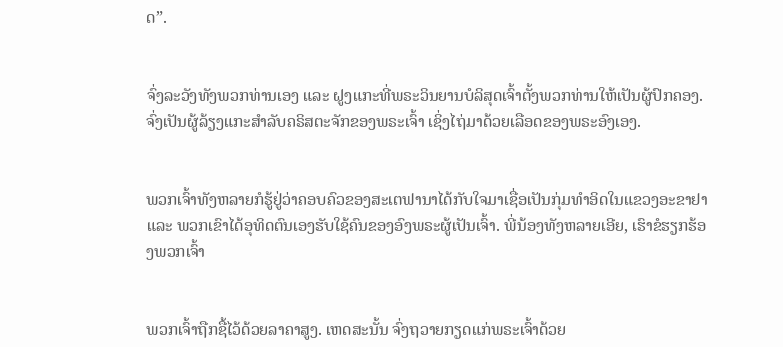ດ”.


ຈົ່ງລະວັງທັງພວກທ່ານເອງ ແລະ ຝູງແກະທີ່ພຣະວິນຍານບໍລິສຸດເຈົ້າຕັ້ງພວກທ່ານໃຫ້ເປັນຜູ້ປົກຄອງ. ຈົ່ງເປັນຜູ້ລ້ຽງແກະສຳລັບຄຣິສຕະຈັກຂອງພຣະເຈົ້າ ເຊິ່ງໄຖ່ມາດ້ວຍເລືອດຂອງພຣະອົງເອງ.


ພວກເຈົ້າທັງຫລາຍກໍຮູ້ຢູ່ວ່າຄອບຄົວຂອງສະເຕຟານາໄດ້ກັບໃຈມາເຊື່ອເປັນກຸ່ມທຳອິດໃນແຂວງອະຂາຢາ ແລະ ພວກເຂົາໄດ້ອຸທິດຕົນເອງຮັບໃຊ້ຄົນຂອງອົງພຣະຜູ້ເປັນເຈົ້າ. ພີ່ນ້ອງທັງຫລາຍເອີຍ, ເຮົາຂໍຮຽກຮ້ອງພວກເຈົ້າ


ພວກເຈົ້າຖືກຊື້ໄວ້ດ້ວຍລາຄາສູງ. ເຫດສະນັ້ນ ຈົ່ງຖວາຍກຽດແກ່ພຣະເຈົ້າດ້ວຍ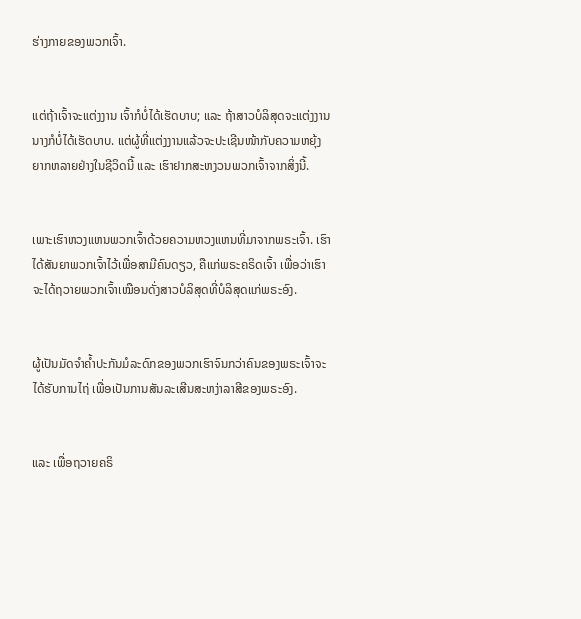ຮ່າງກາຍຂອງພວກເຈົ້າ.


ແຕ່ຖ້າເຈົ້າຈະແຕ່ງງານ ເຈົ້າກໍບໍ່ໄດ້ເຮັດບາບ; ແລະ ຖ້າສາວບໍລິສຸດຈະແຕ່ງງານນາງກໍບໍ່ໄດ້ເຮັດບາບ. ແຕ່ຜູ້ທີ່ແຕ່ງງານແລ້ວຈະປະເຊີນໜ້າກັບຄວາມຫຍຸ້ງຍາກຫລາຍຢ່າງໃນຊີວິດນີ້ ແລະ ເຮົາຢາກສະຫງວນພວກເຈົ້າຈາກສິ່ງນີ້.


ເພາະເຮົາຫວງແຫນພວກເຈົ້າດ້ວຍຄວາມຫວງແຫນທີ່ມາຈາກພຣະເຈົ້າ. ເຮົາໄດ້ສັນຍາພວກເຈົ້າໄວ້ເພື່ອສາມີຄົນດຽວ, ຄືແກ່ພຣະຄຣິດເຈົ້າ ເພື່ອວ່າເຮົາຈະໄດ້ຖວາຍພວກເຈົ້າເໝືອນດັ່ງສາວບໍລິສຸດທີ່ບໍລິສຸດແກ່ພຣະອົງ.


ຜູ້ເປັນມັດຈຳຄ້ຳປະກັນມໍລະດົກຂອງພວກເຮົາຈົນກວ່າຄົນຂອງພຣະເຈົ້າຈະໄດ້ຮັບການໄຖ່ ເພື່ອເປັນການສັນລະເສີນສະຫງ່າລາສີຂອງພຣະອົງ.


ແລະ ເພື່ອຖວາຍຄຣິ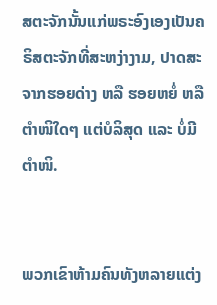ສຕະຈັກນັ້ນແກ່ພຣະອົງເອງເປັນຄຣິສຕະຈັກທີ່ສະຫງ່າງາມ, ປາດສະຈາກຮອຍດ່າງ ຫລື ຮອຍຫຍໍ່ ຫລື ຕຳໜິໃດໆ ແຕ່ບໍລິສຸດ ແລະ ບໍ່ມີຕຳໜິ.


ພວກເຂົາຫ້າມຄົນທັງຫລາຍແຕ່ງ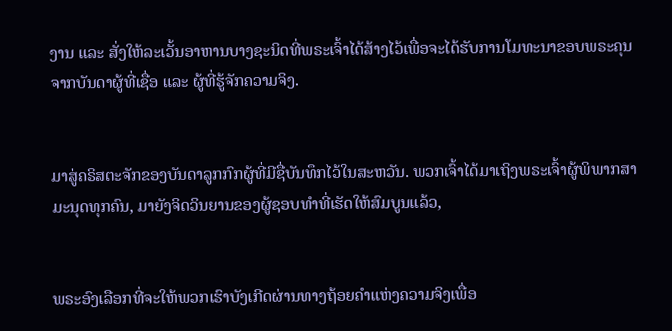ງານ ແລະ ສັ່ງໃຫ້ລະເວັ້ນອາຫານບາງຊະນິດທີ່ພຣະເຈົ້າໄດ້ສ້າງໄວ້ເພື່ອຈະໄດ້ຮັບການໂມທະນາຂອບພຣະຄຸນຈາກບັນດາຜູ້ທີ່ເຊື່ອ ແລະ ຜູ້ທີ່ຮູ້ຈັກຄວາມຈິງ.


ມາສູ່ຄຣິສຕະຈັກຂອງບັນດາລູກກົກຜູ້ທີ່ມີຊື່ບັນທຶກໄວ້ໃນສະຫວັນ. ພວກເຈົ້າໄດ້ມາເຖິງພຣະເຈົ້າຜູ້ພິພາກສາມະນຸດທຸກຄົນ, ມາຍັງຈິດວິນຍານຂອງຜູ້ຊອບທຳທີ່ເຮັດໃຫ້ສົມບູນແລ້ວ,


ພຣະອົງເລືອກທີ່ຈະໃຫ້ພວກເຮົາບັງເກີດຜ່ານທາງຖ້ອຍຄຳແຫ່ງຄວາມຈິງເພື່ອ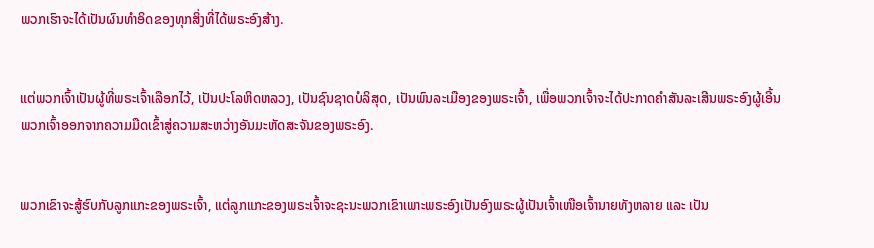ພວກເຮົາຈະໄດ້ເປັນຜົນທຳອິດຂອງທຸກສິ່ງທີ່ໄດ້ພຣະອົງສ້າງ.


ແຕ່ພວກເຈົ້າເປັນຜູ້ທີ່ພຣະເຈົ້າເລືອກໄວ້, ເປັນປະໂລຫິດຫລວງ, ເປັນຊົນຊາດບໍລິສຸດ, ເປັນພົນລະເມືອງຂອງພຣະເຈົ້າ, ເພື່ອພວກເຈົ້າຈະໄດ້ປະກາດຄຳສັນລະເສີນພຣະອົງຜູ້ເອີ້ນພວກເຈົ້າອອກຈາກຄວາມມືດເຂົ້າສູ່ຄວາມສະຫວ່າງອັນມະຫັດສະຈັນຂອງພຣະອົງ.


ພວກເຂົາຈະສູ້ຮົບກັບລູກແກະຂອງພຣະເຈົ້າ, ແຕ່ລູກແກະຂອງພຣະເຈົ້າຈະຊະນະພວກເຂົາເພາະພຣະອົງເປັນອົງພຣະຜູ້ເປັນເຈົ້າເໜືອເຈົ້ານາຍທັງຫລາຍ ແລະ ເປັນ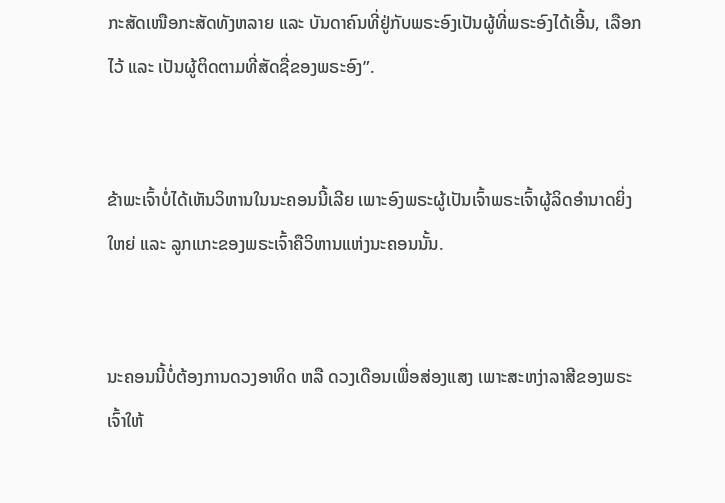ກະສັດເໜືອກະສັດທັງຫລາຍ ແລະ ບັນດາຄົນທີ່ຢູ່ກັບພຣະອົງເປັນຜູ້ທີ່ພຣະອົງໄດ້ເອີ້ນ, ເລືອກໄວ້ ແລະ ເປັນຜູ້ຕິດຕາມທີ່ສັດຊື່ຂອງພຣະອົງ”.


ຂ້າພະເຈົ້າບໍ່ໄດ້ເຫັນວິຫານໃນນະຄອນນີ້ເລີຍ ເພາະອົງພຣະຜູ້ເປັນເຈົ້າພຣະເຈົ້າຜູ້ລິດອຳນາດຍິ່ງໃຫຍ່ ແລະ ລູກແກະຂອງພຣະເຈົ້າຄືວິຫານແຫ່ງນະຄອນນັ້ນ.


ນະຄອນນີ້ບໍ່ຕ້ອງການດວງອາທິດ ຫລື ດວງເດືອນເພື່ອສ່ອງແສງ ເພາະສະຫງ່າລາສີຂອງພຣະເຈົ້າໃຫ້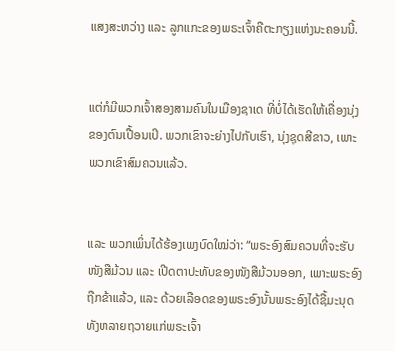ແສງສະຫວ່າງ ແລະ ລູກແກະຂອງພຣະເຈົ້າຄືຕະກຽງແຫ່ງນະຄອນນີ້.


ແຕ່ກໍມີພວກເຈົ້າສອງສາມຄົນໃນເມືອງຊາເດ ທີ່ບໍ່ໄດ້ເຮັດໃຫ້ເຄື່ອງນຸ່ງຂອງຕົນເປື້ອນເປິ. ພວກເຂົາຈະຍ່າງໄປກັບເຮົາ, ນຸ່ງຊຸດສີຂາວ, ເພາະພວກເຂົາສົມຄວນແລ້ວ.


ແລະ ພວກເພິ່ນໄດ້ຮ້ອງເພງບົດໃໝ່ວ່າ: “ພຣະອົງສົມຄວນທີ່ຈະຮັບໜັງສືມ້ວນ ແລະ ເປີດຕາປະທັບຂອງໜັງສືມ້ວນອອກ, ເພາະພຣະອົງຖືກຂ້າແລ້ວ, ແລະ ດ້ວຍເລືອດຂອງພຣະອົງນັ້ນພຣະອົງໄດ້ຊື້ມະນຸດທັງຫລາຍຖວາຍແກ່ພຣະເຈົ້າ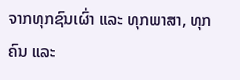ຈາກທຸກຊົນເຜົ່າ ແລະ ທຸກພາສາ, ທຸກຄົນ ແລະ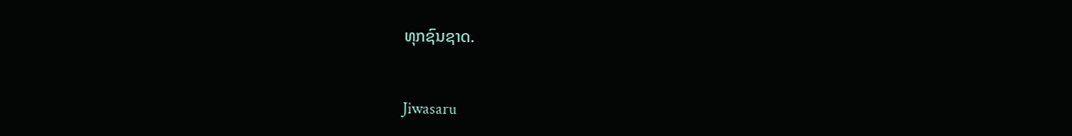ທຸກຊົນຊາດ.


Jiwasaru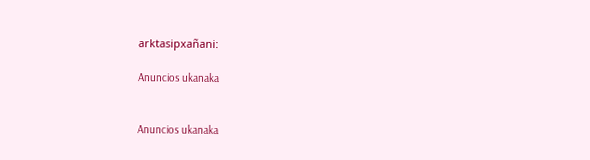arktasipxañani:

Anuncios ukanaka


Anuncios ukanaka